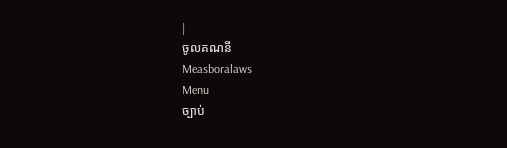|
ចូលគណនី
Measboralaws
Menu
ច្បាប់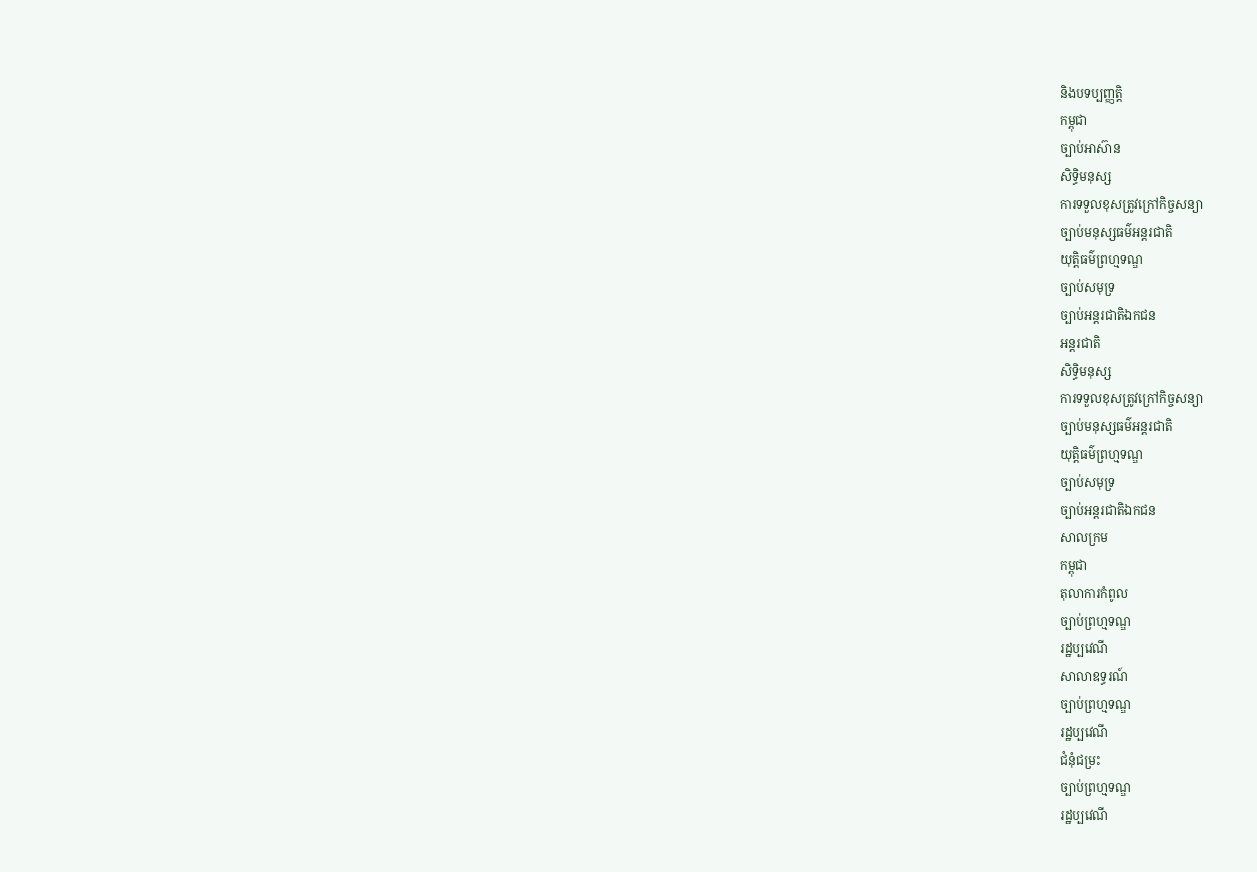និងបទប្បញ្ញត្តិ
កម្ពុជា
ច្បាប់អាស៊ាន
សិទ្ធិមនុស្ស
ការទទួលខុសត្រូវក្រៅកិច្ចសន្យា
ច្បាប់មនុស្សធម៌អន្តរជាតិ
យុត្តិធម៌ព្រហ្មទណ្ឌ
ច្បាប់សមុទ្រ
ច្បាប់អន្តរជាតិឯកជន
អន្តរជាតិ
សិទ្ធិមនុស្ស
ការទទួលខុសត្រូវក្រៅកិច្ចសន្យា
ច្បាប់មនុស្សធម៌អន្តរជាតិ
យុត្តិធម៌ព្រហ្មទណ្ឌ
ច្បាប់សមុទ្រ
ច្បាប់អន្តរជាតិឯកជន
សាលក្រម
កម្ពុជា
តុលាការកំពូល
ច្បាប់ព្រហ្មទណ្ឌ
រដ្ឋប្បវេណី
សាលាឧទ្ធរណ៍
ច្បាប់ព្រហ្មទណ្ឌ
រដ្ឋប្បវេណី
ជំនុំជម្រះ
ច្បាប់ព្រហ្មទណ្ឌ
រដ្ឋប្បវេណី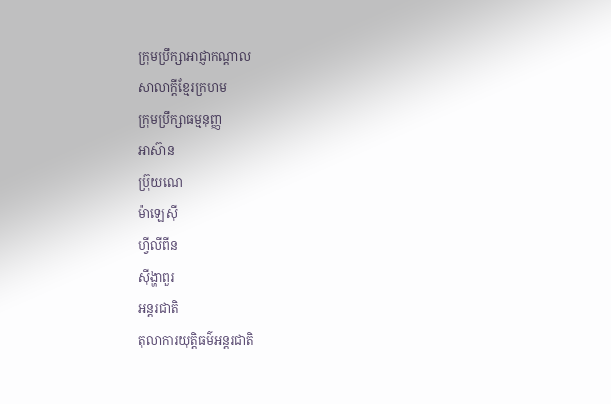ក្រុមប្រឹក្សាអាជ្ញាកណ្តាល
សាលាក្តីខ្មែរក្រហម
ក្រុមប្រឹក្សាធម្មនុញ្ញ
អាស៊ាន
ប៊្រុយណេ
ម៉ាឡេស៊ី
ហ្វីលីពីន
ស៊ីង្ហាពួរ
អន្តរជាតិ
តុលាការយុត្តិធម៌អន្តរជាតិ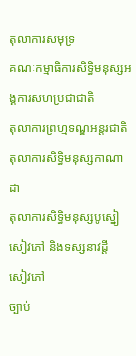តុលាការសមុទ្រ
គណៈកម្មាធិការសិទ្ធិមនុស្សអង្គការសហប្រជាជាតិ
តុលាការព្រហ្មទណ្ឌអន្តរជាតិ
តុលាការសិទ្ធិមនុស្សកាណាដា
តុលាការសិទ្ធិមនុស្សបូស្នៀ
សៀវភៅ និងទស្សនាវដ្តី
សៀវភៅ
ច្បាប់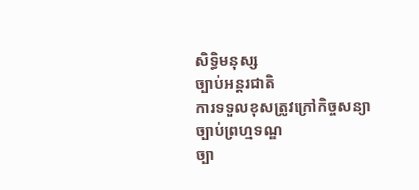សិទ្ធិមនុស្ស
ច្បាប់អន្តរជាតិ
ការទទួលខុសត្រូវក្រៅកិច្ចសន្យា
ច្បាប់ព្រហ្មទណ្ឌ
ច្បា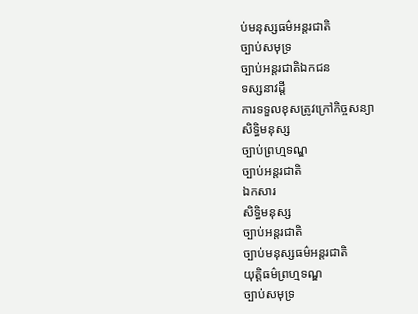ប់មនុស្សធម៌អន្តរជាតិ
ច្បាប់សមុទ្រ
ច្បាប់អន្តរជាតិឯកជន
ទស្សនាវដ្តី
ការទទួលខុសត្រូវក្រៅកិច្ចសន្យា
សិទ្ធិមនុស្ស
ច្បាប់ព្រហ្មទណ្ឌ
ច្បាប់អន្តរជាតិ
ឯកសារ
សិទ្ធិមនុស្ស
ច្បាប់អន្តរជាតិ
ច្បាប់មនុស្សធម៌អន្តរជាតិ
យុត្តិធម៌ព្រហ្មទណ្ឌ
ច្បាប់សមុទ្រ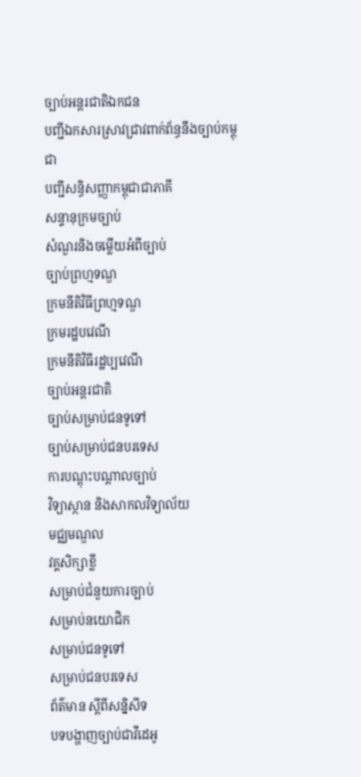ច្បាប់អន្តរជាតិឯកជន
បញ្ជីឯកសារស្រាវជ្រាវពាក់ព័ន្ធនឹងច្បាប់កម្ពុជា
បញ្ជីសន្ធិសញ្ញាកម្ពុជាជាភាគី
សន្ទានុក្រមច្បាប់
សំណួរនិងចម្លើយអំពីច្បាប់
ច្បាប់ព្រហ្មទណ្ឌ
ក្រមនីតិវិធីព្រហ្មទណ្ឌ
ក្រមរដ្ឋបវេណី
ក្រមនីតិវិធីរដ្ឋប្បវេណី
ច្បាប់អន្តរជាតិ
ច្បាប់សម្រាប់ជនទូទៅ
ច្បាប់សម្រាប់ជនបរទេស
ការបណ្តុះបណ្តាលច្បាប់
វិទ្យាស្ថាន និងសាកលវិទ្យាល័យ
មជ្ឈមណ្ឌល
វគ្គសិក្សាខ្លី
សម្រាប់ជំនួយការច្បាប់
សម្រាប់នយោជិក
សម្រាប់ជនទូទៅ
សម្រាប់ជនបរទេស
ព័ត៌មាន ស្តីពីសន្និសីទ
បទបង្ហាញច្បាប់ជាវីដេអូ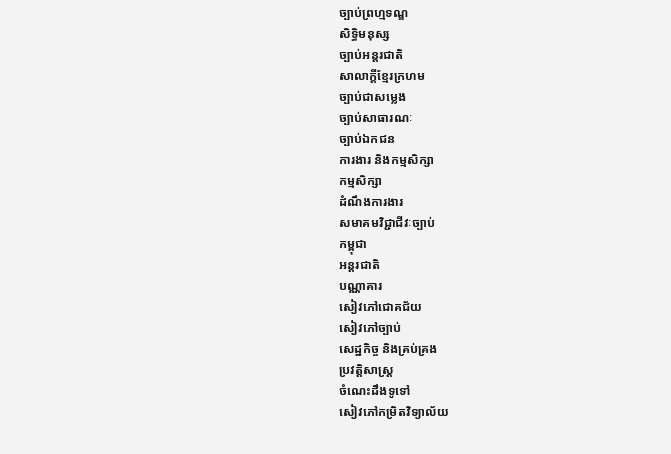ច្បាប់ព្រហ្មទណ្ឌ
សិទ្ធិមនុស្ស
ច្បាប់អន្តរជាតិ
សាលាក្តីខ្មែរក្រហម
ច្បាប់ជាសម្លេង
ច្បាប់សាធារណៈ
ច្បាប់ឯកជន
ការងារ និងកម្មសិក្សា
កម្មសិក្សា
ដំណឹងការងារ
សមាគមវិជ្ជាជីវៈច្បាប់
កម្ពុជា
អន្តរជាតិ
បណ្ណាគារ
សៀវភៅជោគជ័យ
សៀវភៅច្បាប់
សេដ្ឋកិច្ច និងគ្រប់គ្រង
ប្រវត្តិសាស្ត្រ
ចំណេះដឹងទូទៅ
សៀវភៅកម្រិតវិទ្យាល័យ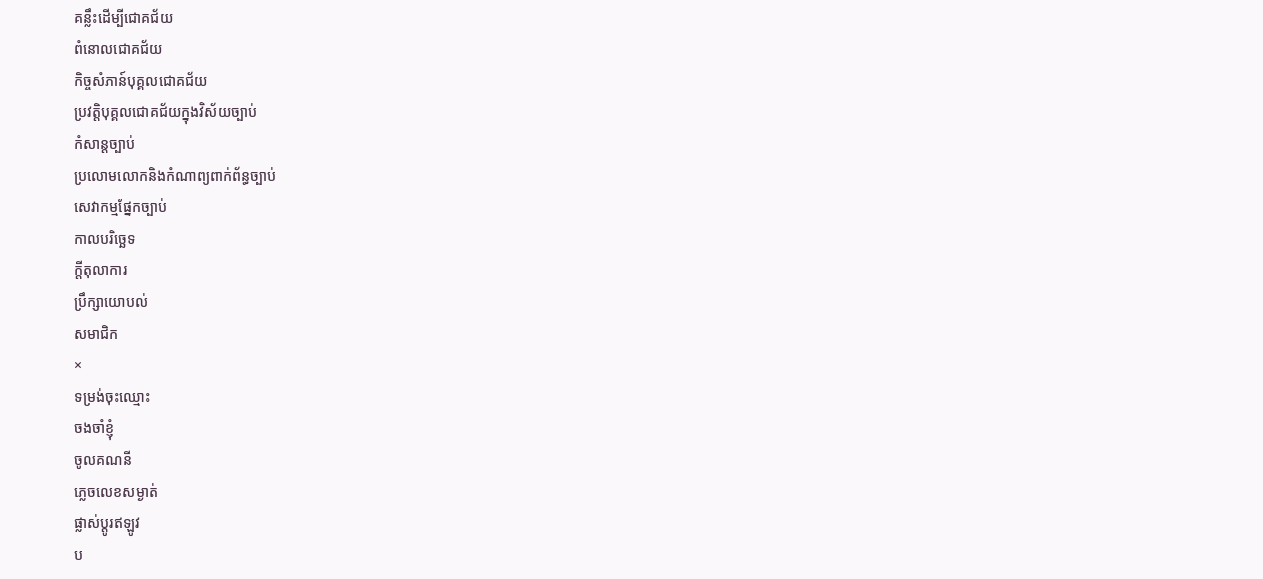គន្លឹះដើម្បីជោគជ័យ
ពំនោលជោគជ័យ
កិច្ចសំភាន៍បុគ្គលជោគជ័យ
ប្រវត្តិបុគ្គលជោគជ័យក្នុងវិស័យច្បាប់
កំសាន្តច្បាប់
ប្រលោមលោកនិងកំណាព្យពាក់ព័ន្ធច្បាប់
សេវាកម្មផ្នែកច្បាប់
កាលបរិច្ឆេទ
ក្តីតុលាការ
ប្រឹក្សាយោបល់
សមាជិក
×
ទម្រង់ចុះឈ្មោះ
ចងចាំខ្ញុំ
ចូលគណនី
ភ្លេចលេខសម្ងាត់
ផ្លាស់ប្តូរឥឡូវ
ប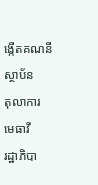ង្កើតគណនី
ស្ថាប័ន
តុលាការ
មេធាវី
រដ្ឋាភិបា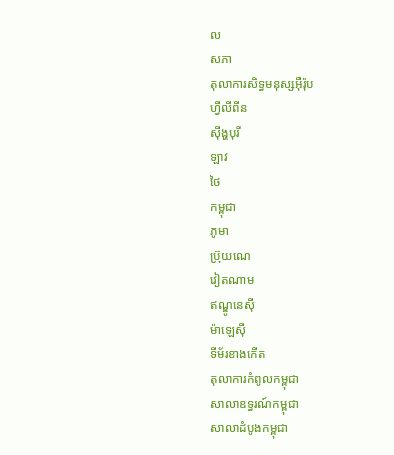ល
សភា
តុលាការសិទ្ធមនុស្សអ៊ឺរ៉ុប
ហ្វីលីពីន
ស៊ីង្ហបុរី
ឡាវ
ថៃ
កម្ពុជា
ភូមា
ប្រ៊ុយណេ
វៀតណាម
ឥណ្ឌូនេស៊ី
ម៉ាឡេស៊ី
ទីម័រខាងកើត
តុលាការកំពូលកម្ពុជា
សាលាឧទ្ធរណ៍កម្ពុជា
សាលាដំបូងកម្ពុជា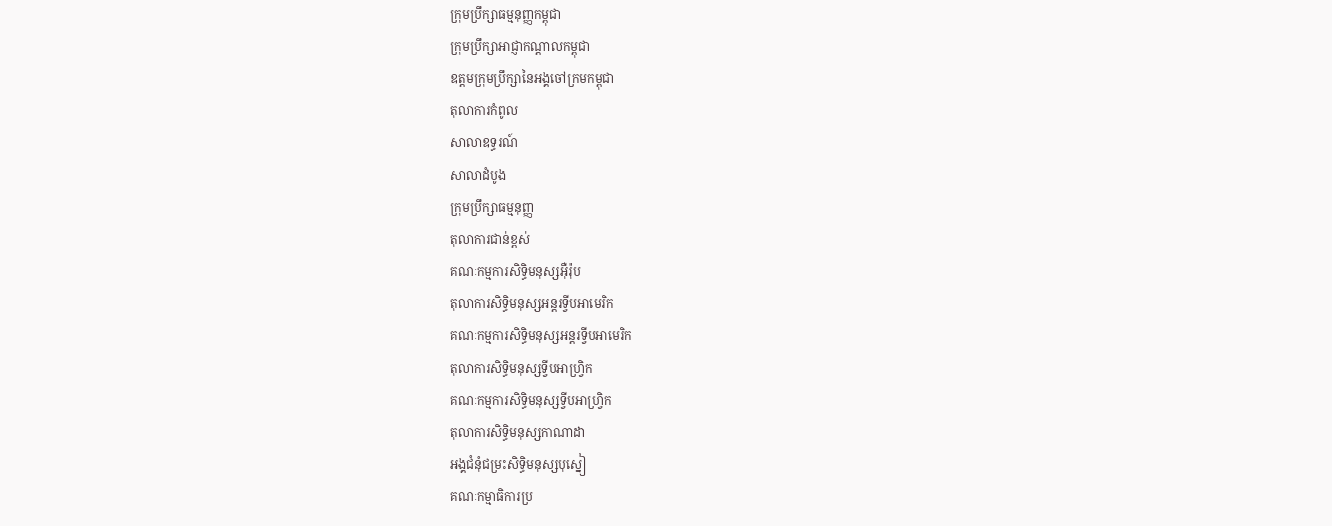ក្រុមប្រឹក្សាធម្មនុញ្ញកម្ពុជា
ក្រុមប្រឹក្សាអាជ្ញាកណ្តាលកម្ពុជា
ឧត្តមក្រុមប្រឹក្សានៃអង្គចៅក្រមកម្ពុជា
តុលាការកំពូល
សាលាឧទ្ធរណ៍
សាលាដំបូង
ក្រុមប្រឹក្សាធម្មនុញ្ញ
តុលាការជាន់ខ្ពស់
គណៈកម្មការសិទ្ធិមនុស្សអ៊ឺរ៉ុប
តុលាការសិទ្ធិមនុស្សអន្តរទ្វីបអាមេរិក
គណៈកម្មការសិទ្ធិមនុស្សអន្តរទ្វីបអាមេរិក
តុលាការសិទ្ធិមនុស្សទ្វីបអាហ្រ្វិក
គណៈកម្មការសិទ្ធិមនុស្សទ្វីបអាហ្រ្វិក
តុលាការសិទ្ធិមនុស្សកាណាដា
អង្គជំនុំជម្រះសិទ្ធិមនុស្សបុស្នៀ
គណៈកម្មាធិការប្រ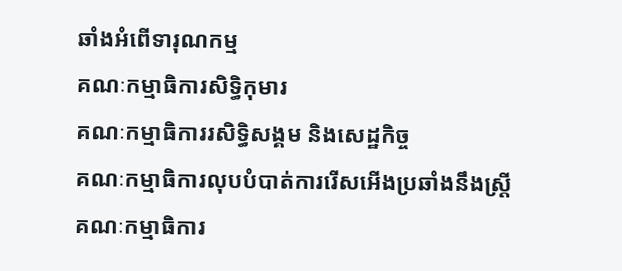ឆាំងអំពើទារុណកម្ម
គណៈកម្មាធិការសិទ្ធិកុមារ
គណៈកម្មាធិការរសិទ្ធិសង្គម និងសេដ្ឋកិច្ច
គណៈកម្មាធិការលុបបំបាត់ការរើសអើងប្រឆាំងនឹងស្រ្តី
គណៈកម្មាធិការ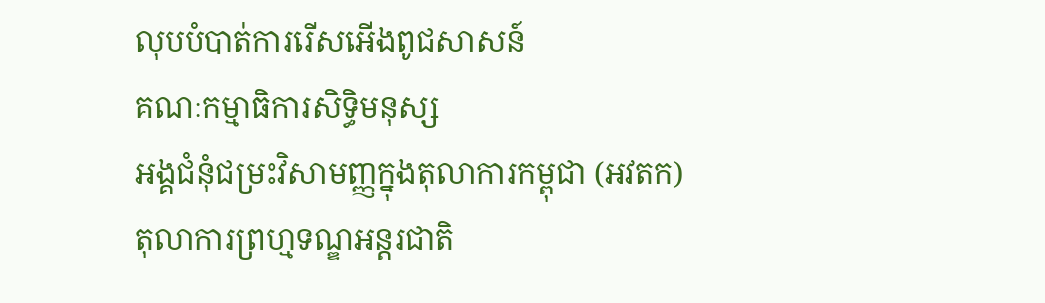លុបបំបាត់ការរើសអើងពូជសាសន៍
គណៈកម្មាធិការសិទ្ធិមនុស្ស
អង្គជំនុំជម្រះវិសាមញ្ញក្នុងតុលាការកម្ពុជា (អវតក)
តុលាការព្រហ្មទណ្ឌអន្តរជាតិ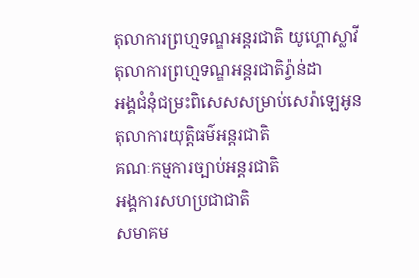តុលាការព្រហ្មទណ្ឌអន្តរជាតិ យូហ្គោស្លាវី
តុលាការព្រហ្មទណ្ឌអន្តរជាតិរ្វ៉ាន់ដា
អង្គជំនុំជម្រះពិសេសសម្រាប់សេរ៉ាឡេអូន
តុលាការយុត្តិធម៌អន្តរជាតិ
គណៈកម្មការច្បាប់អន្តរជាតិ
អង្គការសហប្រជាជាតិ
សមាគម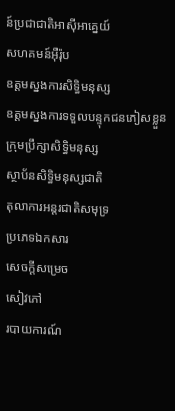ន៍ប្រជាជាតិអាស៊ីអាគ្នេយ៍
សហគមន៍អ៊ឺរ៉ុប
ឧត្តមស្នងការសិទ្ធិមនុស្ស
ឧត្តមស្នងការទទួលបន្ទុកជនភៀសខ្លួន
ក្រុមប្រឹក្សាសិទ្ធិមនុស្ស
ស្ថាប័នសិទ្ធិមនុស្សជាតិ
តុលាការអន្តរជាតិសមុទ្រ
ប្រភេទឯកសារ
សេចក្តីសម្រេច
សៀវភៅ
របាយការណ៍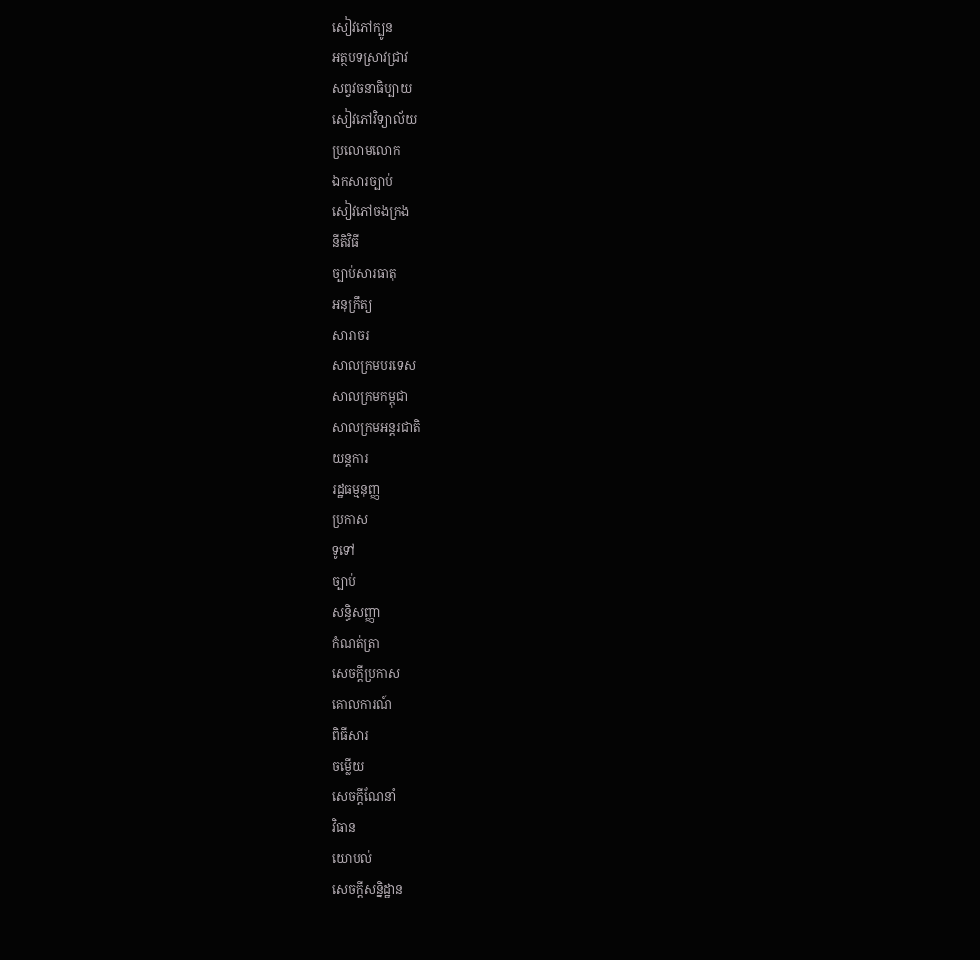សៀវភៅក្បូន
អត្ថបទស្រាវជ្រាវ
សព្វវចនាធិប្បាយ
សៀវភៅវិទ្យាល័យ
ប្រលោមលោក
ឯកសារច្បាប់
សៀវភៅចងក្រង
នីតិវិធី
ច្បាប់សារធាតុ
អនុក្រឹត្យ
សារាចរ
សាលក្រមបរទេស
សាលក្រមកម្ពុជា
សាលក្រមអន្តរជាតិ
យន្តការ
រដ្ឋធម្មនុញ្ញ
ប្រកាស
ទូទៅ
ច្បាប់
សន្ធិសញ្ញា
កំណត់ត្រា
សេចក្តីប្រកាស
គោលការណ៍
ពិធីសារ
ចម្លើយ
សេចក្តីណែនាំ
វិធាន
យោបល់
សេចក្តីសន្និដ្ឋាន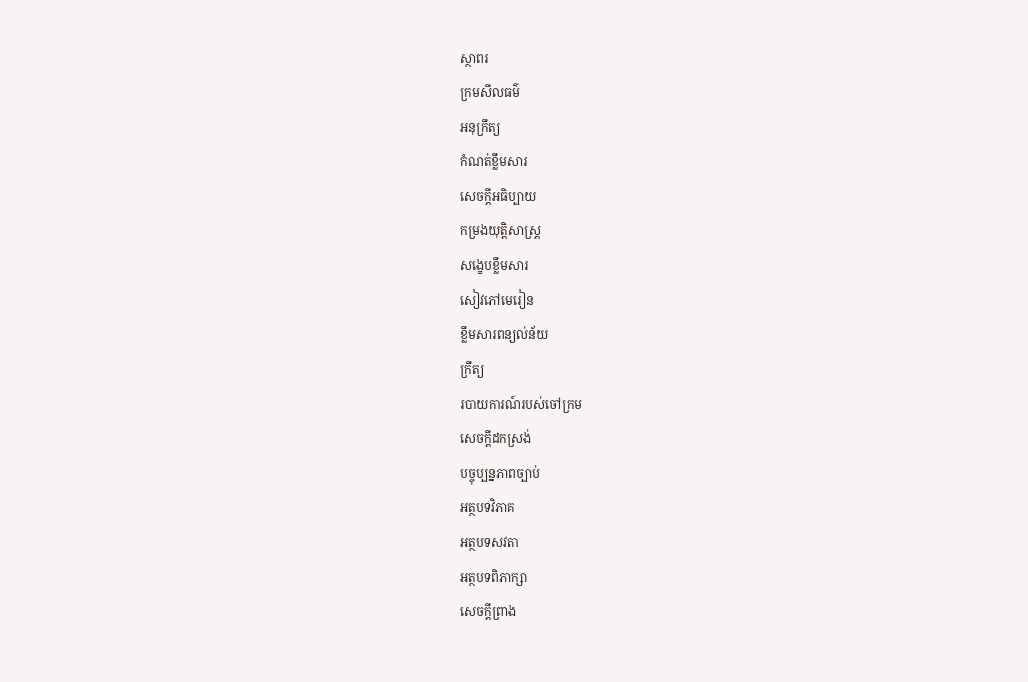ស្ថាពរ
ក្រមសីលធម៌
អនុក្រឹត្យ
កំណត់ខ្លឹមសារ
សេចក្តីអធិប្បាយ
កម្រងយុត្តិសាស្រ្ត
សង្ខេបខ្លឹមសារ
សៀវភៅមេរៀន
ខ្លឹមសារពន្យល់ន័យ
ក្រឹត្យ
របាយការណ៍របស់ចៅក្រម
សេចក្តីដកស្រង់
បច្ចុប្បន្នភាពច្បាប់
អត្ថបទវិភាគ
អត្ថបទសវតា
អត្ថបទពិភាក្សា
សេចក្តីព្រាង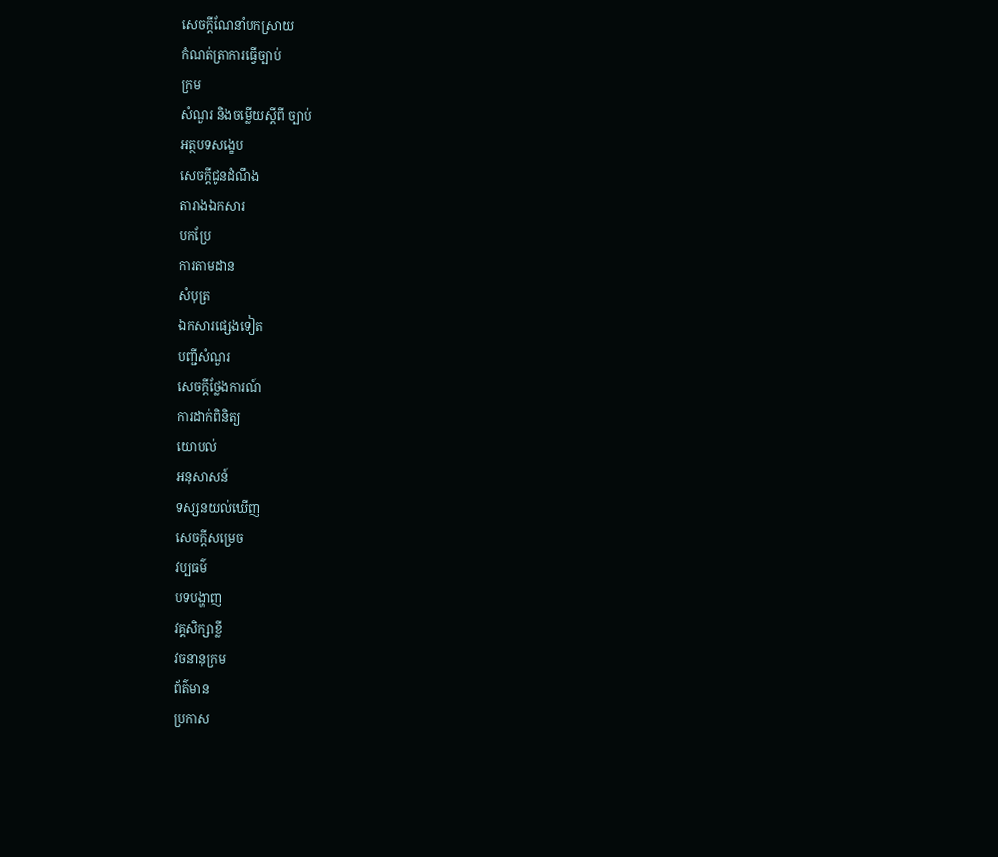សេចក្តីណែនាំបកស្រាយ
កំណត់ត្រាការធ្វើច្បាប់
ក្រម
សំណួរ និងចម្លើយស្តីពី ច្បាប់
អត្ថបទសង្ខេប
សេចក្តីជូនដំណឹង
តារាងឯកសារ
បកប្រែ
ការតាមដាន
សំបុត្រ
ឯកសារផ្សេងទៀត
បញ្ជីសំណួរ
សេចក្តីថ្លែងការណ៍
ការដាក់ពិនិត្យ
យោបល់
អនុសាសន៍
ទស្សនយល់ឃើញ
សេចក្តីសម្រេច
វប្បធម៌
បទបង្ហាញ
វគ្គសិក្សាខ្លី
វចនានុក្រម
ព័ត៌មាន
ប្រកាស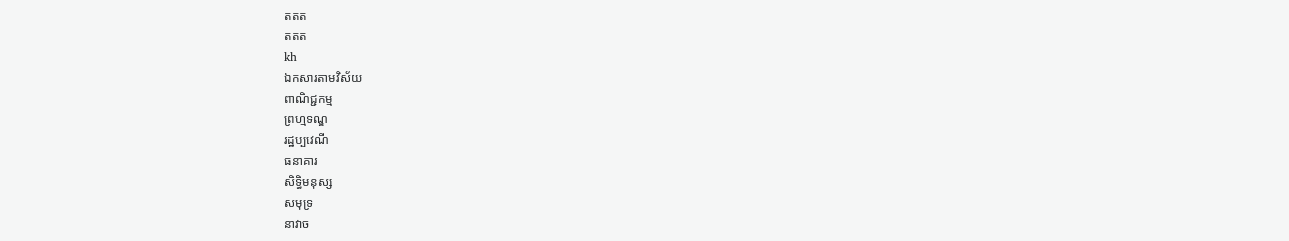តតត
តតត
kh
ឯកសារតាមវិស័យ
ពាណិជ្ជកម្ម
ព្រហ្មទណ្ឌ
រដ្ឋប្បវេណី
ធនាគារ
សិទ្ធិមនុស្ស
សមុទ្រ
នាវាច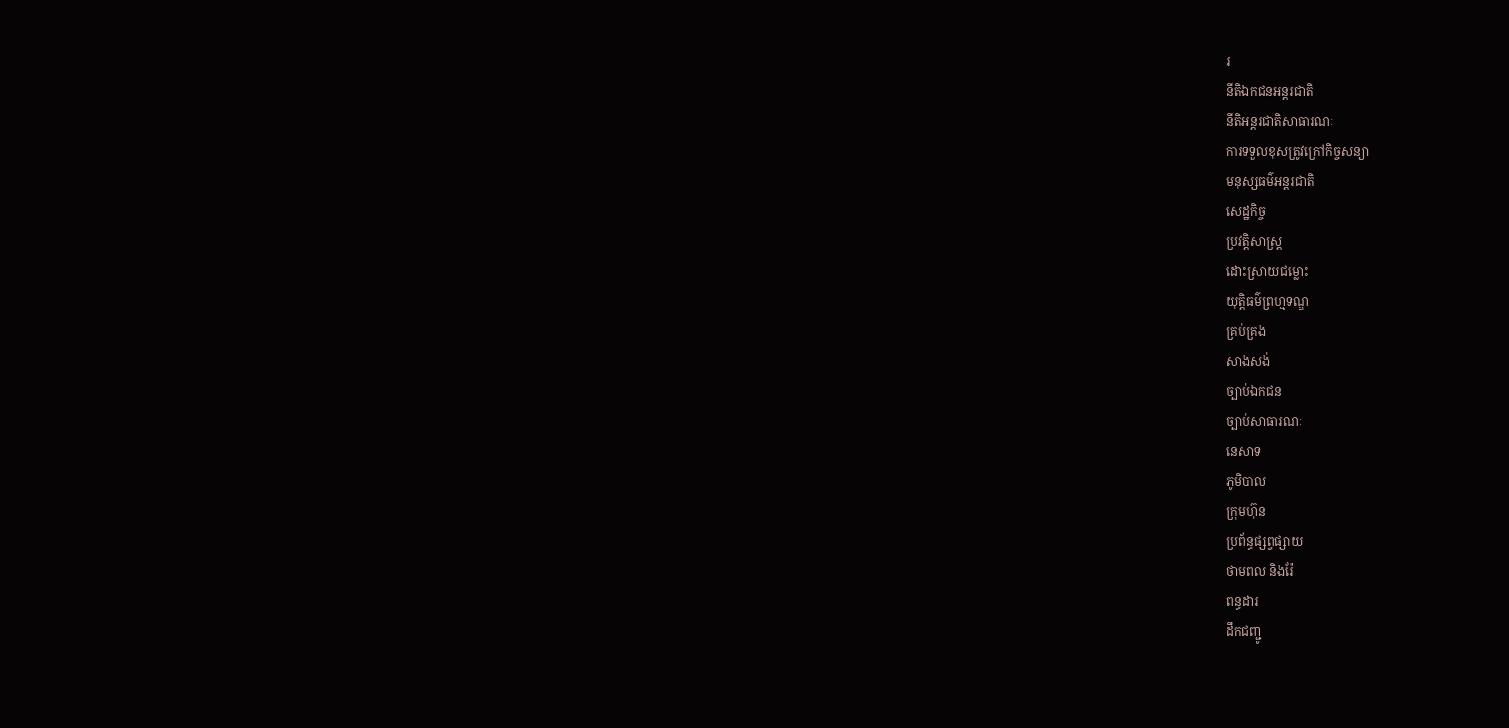រ
នីតិឯកជនអន្តរជាតិ
នីតិអន្តរជាតិសាធារណៈ
ការទទួលខុសត្រូវក្រៅកិច្ចសន្យា
មនុស្សធម៌អន្តរជាតិ
សេដ្ឋកិច្ច
ប្រវត្តិសាស្រ្ត
ដោះស្រាយជម្លោះ
យុត្តិធម៌ព្រហ្មទណ្ឌ
គ្រប់គ្រង
សាងសង់
ច្បាប់ឯកជន
ច្បាប់សាធារណៈ
នេសាទ
ភូមិបាល
ក្រុមហ៊ុន
ប្រព័ន្ធផ្សព្វផ្សាយ
ថាមពល និងរ៉ែ
ពន្ធដារ
ដឹកជញ្ជូ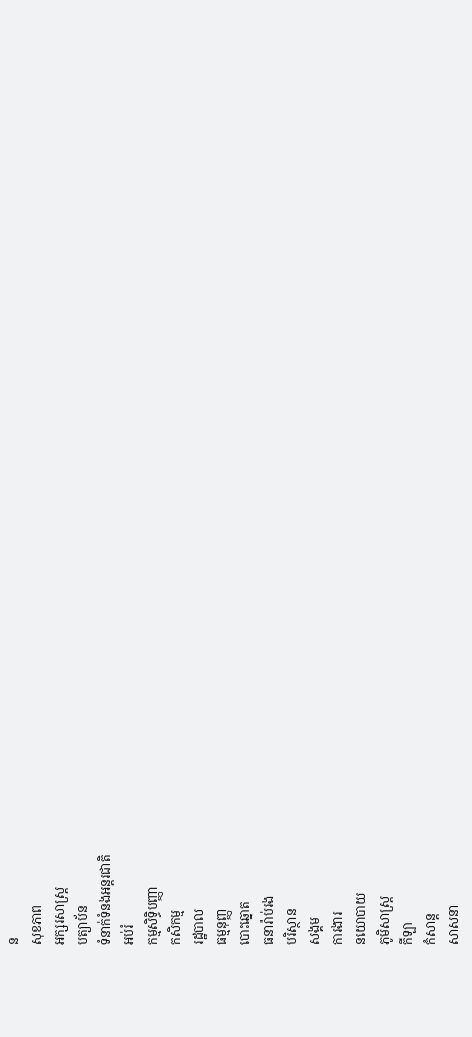ន
សុខភាព
អក្សរសាស្រ្ត
បត្យាប័ន
ទំនាក់ទំនងអន្តរជាតិ
អប់រំ
កម្មសិទ្ធិបញ្ញា
កសិកម្ម
រដ្ឋបាល
ធម្មនុញ្ញ
បោះឆ្នោត
ធនារ៉ាប់រង
បរិស្ថាន
សង្គម
ការងារ
នយោបាយ
ភូមិសាស្រ្ត
កីឡា
កំសាន្ត
សាសនា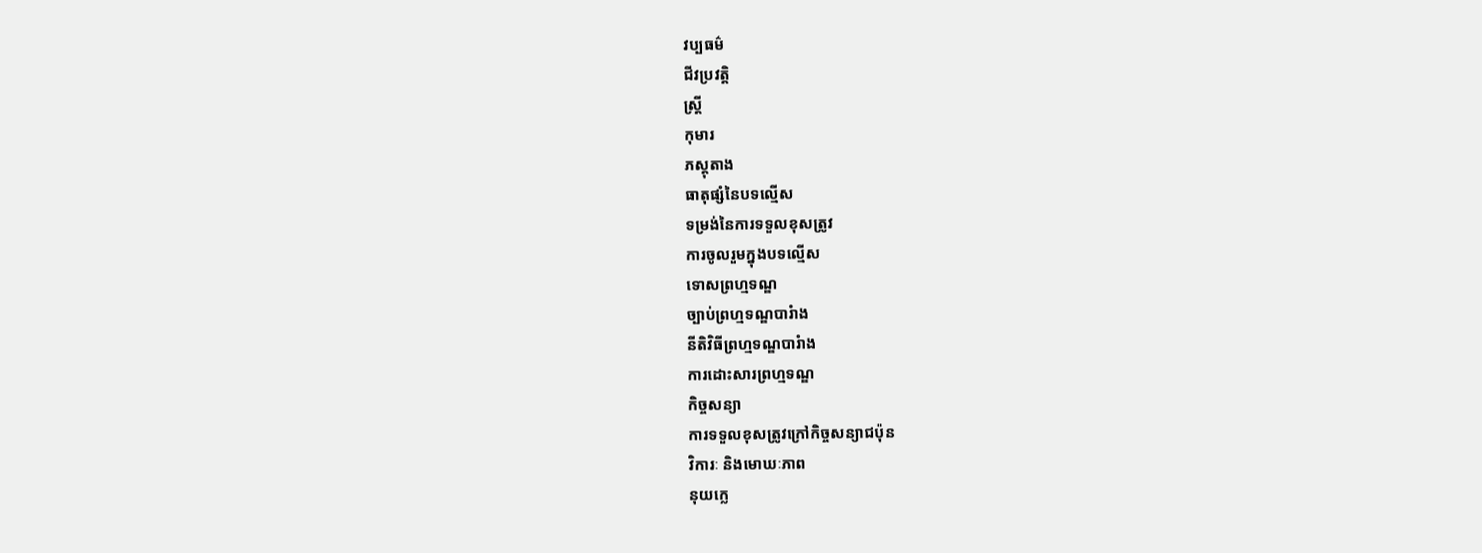វប្បធម៌
ជីវប្រវត្តិ
ស្រ្តី
កុមារ
ភស្តុតាង
ធាតុផ្សំនៃបទល្មើស
ទម្រង់នៃការទទួលខុសត្រូវ
ការចូលរួមក្នុងបទល្មើស
ទោសព្រហ្មទណ្ឌ
ច្បាប់ព្រហ្មទណ្ឌបារំាង
នីតិវិធីព្រហ្មទណ្ឌបារំាង
ការដោះសារព្រហ្មទណ្ឌ
កិច្ចសន្យា
ការទទួលខុសត្រូវក្រៅកិច្ចសន្យាជប៉ុន
វិការៈ និងមោឃៈភាព
នុយក្លេ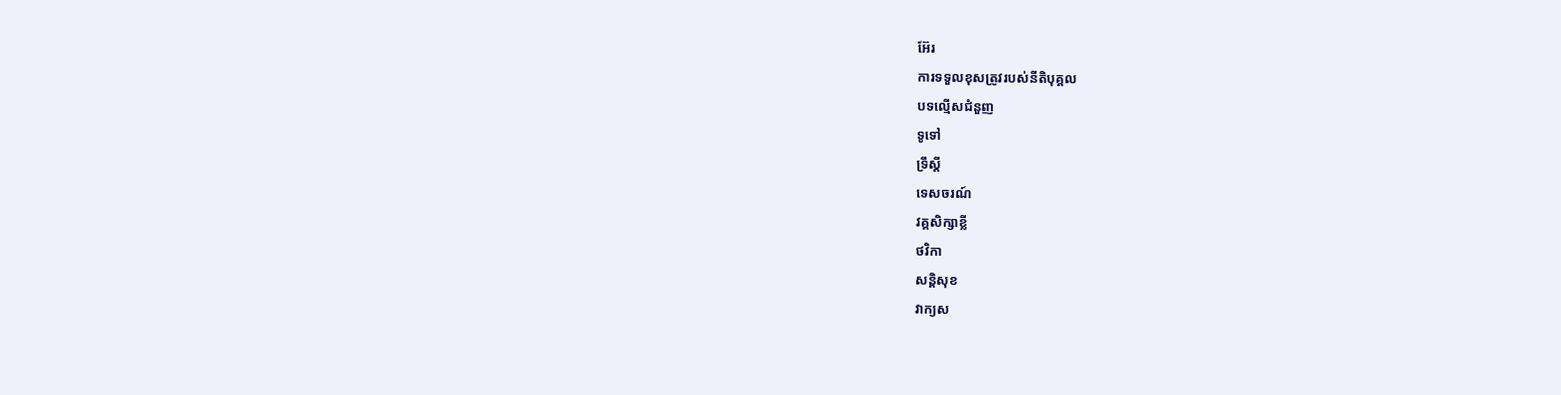អ៊ែរ
ការទទួលខុសត្រូវរបស់នីតិបុគ្គល
បទល្មើសជំនួញ
ទូទៅ
ទ្រឹស្តី
ទេសចរណ៍
វគ្គសិក្សាខ្លី
ថវិកា
សន្តិសុខ
វាក្យស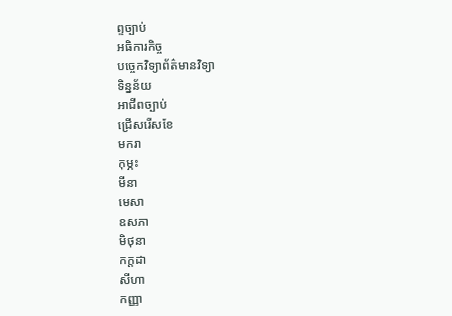ព្ទច្បាប់
អធិការកិច្ច
បច្ចេកវិទ្យាព័ត៌មានវិទ្យា
ទិន្នន័យ
អាជីពច្បាប់
ជ្រើសរើសខែ
មករា
កុម្ភះ
មីនា
មេសា
ឧសភា
មិថុនា
កក្តដា
សីហា
កញ្ញា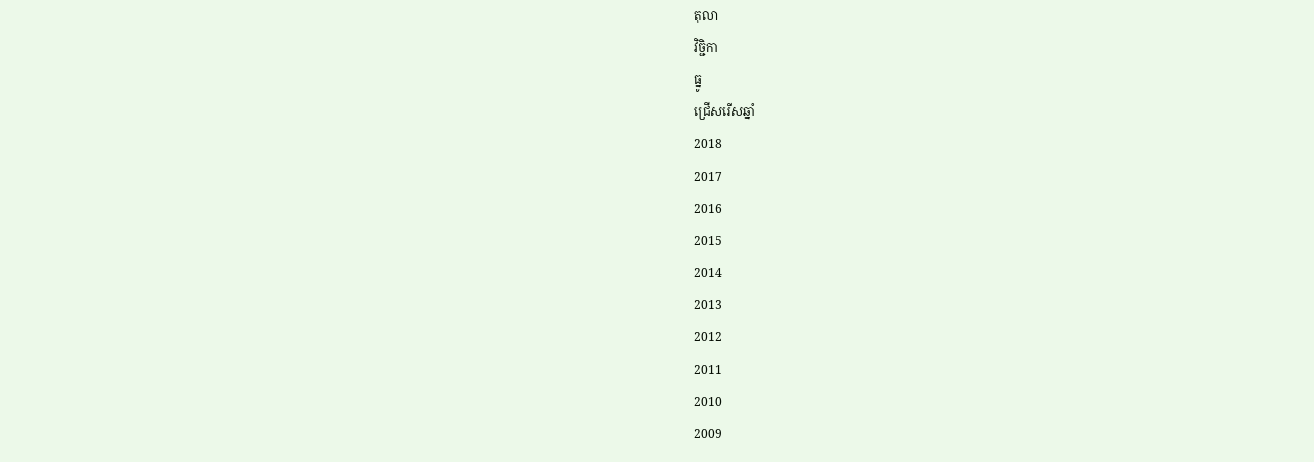តុលា
វិច្ជិកា
ធ្នូ
ជ្រើសរើសឆ្នាំ
2018
2017
2016
2015
2014
2013
2012
2011
2010
2009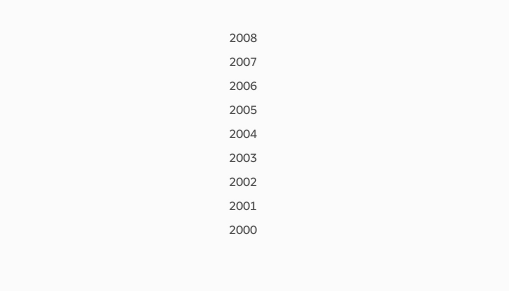2008
2007
2006
2005
2004
2003
2002
2001
2000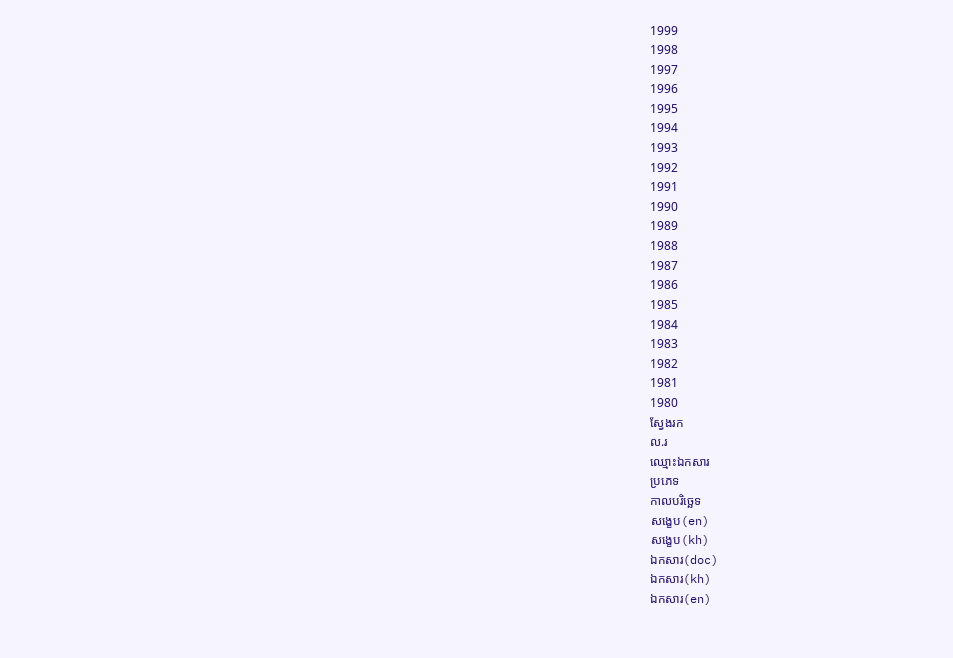1999
1998
1997
1996
1995
1994
1993
1992
1991
1990
1989
1988
1987
1986
1985
1984
1983
1982
1981
1980
ស្វែងរក
ល.រ
ឈ្មោះឯកសារ
ប្រភេទ
កាលបរិច្ឆេទ
សង្ខេប(en)
សង្ខេប(kh)
ឯកសារ(doc)
ឯកសារ(kh)
ឯកសារ(en)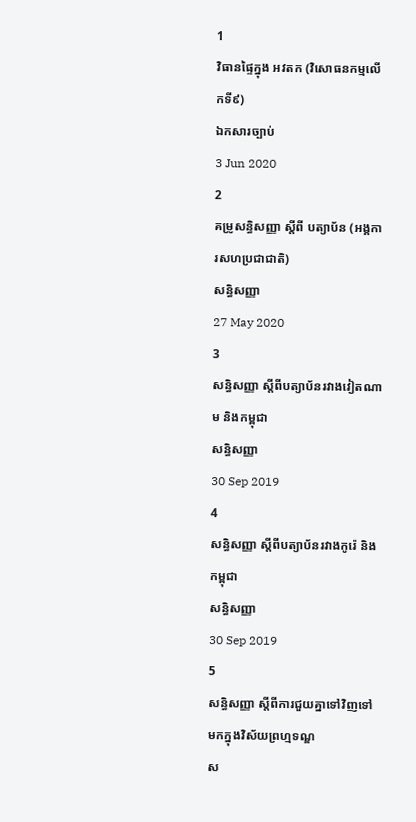1
វិធានផ្ទៃក្នុង អវតក (វិសោធនកម្មលើកទី៩)
ឯកសារច្បាប់
3 Jun 2020
2
គម្រូសន្ធិសញ្ញា ស្តីពី បត្យាប័ន (អង្គការសហប្រជាជាតិ)
សន្ធិសញ្ញា
27 May 2020
3
សន្ធិសញ្ញា ស្តីពីបត្យាប័នរវាងវៀតណាម និងកម្ពុជា
សន្ធិសញ្ញា
30 Sep 2019
4
សន្ធិសញ្ញា ស្តីពីបត្យាប័នរវាងកូរ៉េ និងកម្ពុជា
សន្ធិសញ្ញា
30 Sep 2019
5
សន្ធិសញ្ញា ស្តីពីការជួយគ្នាទៅវិញទៅមកក្នុងវិស័យព្រហ្មទណ្ឌ
ស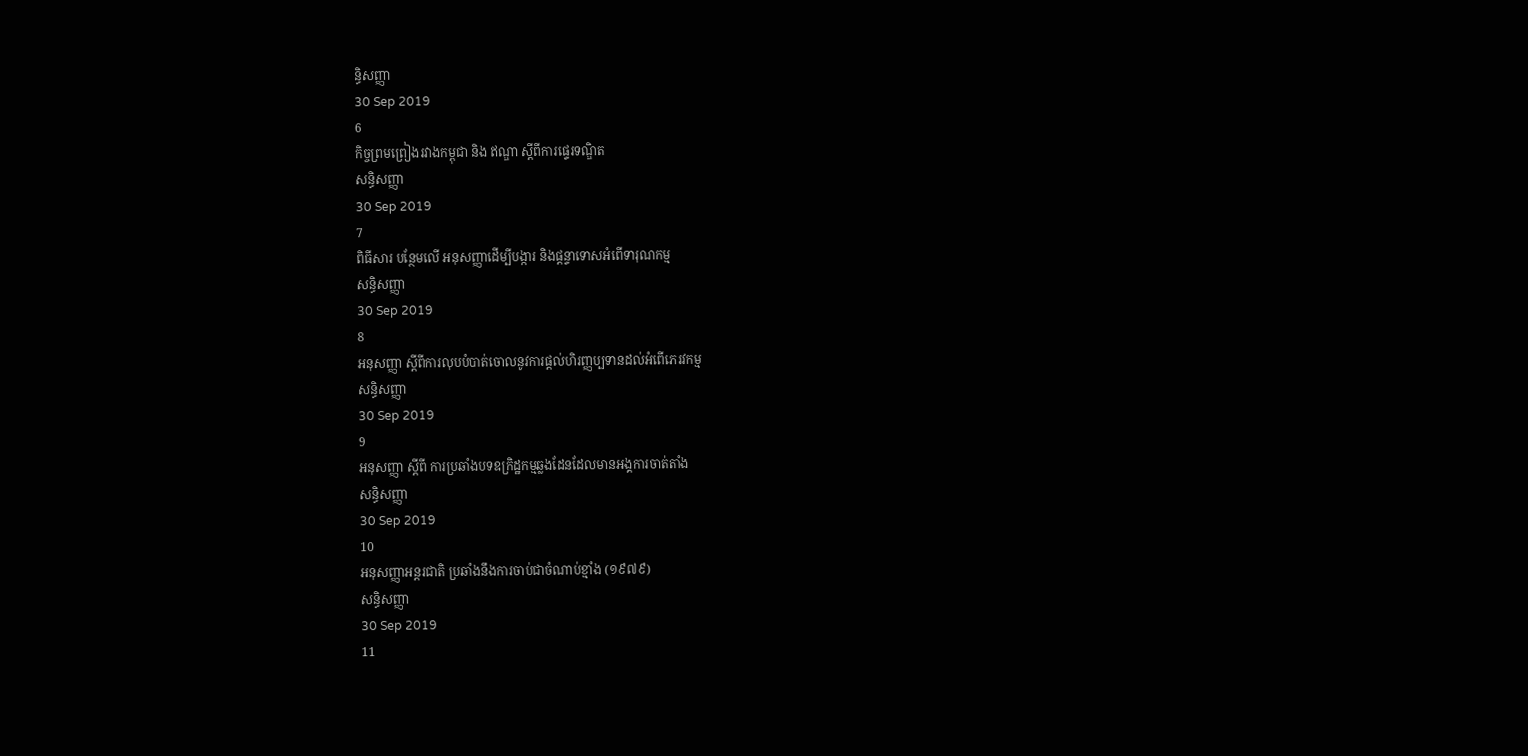ន្ធិសញ្ញា
30 Sep 2019
6
កិច្ចព្រមព្រៀងរវាងកម្ពុជា និង ឥណ្ឌា ស្តីពីការផ្ទេរទណ្ឌិត
សន្ធិសញ្ញា
30 Sep 2019
7
ពិធីសារ បន្ថែមលើ អនុសញ្ញាដើម្បីបង្ការ និងផ្តន្ទាទោសអំពើទារុណកម្ម
សន្ធិសញ្ញា
30 Sep 2019
8
អនុសញ្ញា ស្តីពីការលុបបំបាត់ចោលនូវការផ្តល់ហិរញ្ញប្បទានដល់អំពើភេរវកម្ម
សន្ធិសញ្ញា
30 Sep 2019
9
អនុសញ្ញា ស្តីពី ការប្រឆាំងបទឧក្រិដ្ឋកម្មឆ្លងដែនដែលមានអង្គការចាត់តាំង
សន្ធិសញ្ញា
30 Sep 2019
10
អនុសញ្ញាអន្តរជាតិ ប្រឆាំងនឹងការចាប់ជាចំណាប់ខ្មាំង (១៩៧៩)
សន្ធិសញ្ញា
30 Sep 2019
11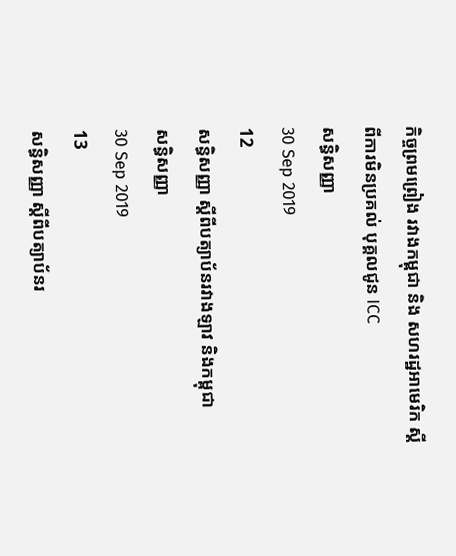កិច្ចព្រមព្រៀង រវាងកម្ពុជា និង សហរដ្ឋអាមេរិក ស្តីពីការមិនប្រគល់ បុគ្គលជូន ICC
សន្ធិសញ្ញា
30 Sep 2019
12
សន្ធិសញ្ញា ស្តីពីបត្យាប័នរវាងឡាវ និងកម្ពុជា
សន្ធិសញ្ញា
30 Sep 2019
13
សន្ធិសញ្ញា ស្តីពីបត្យាប័នរ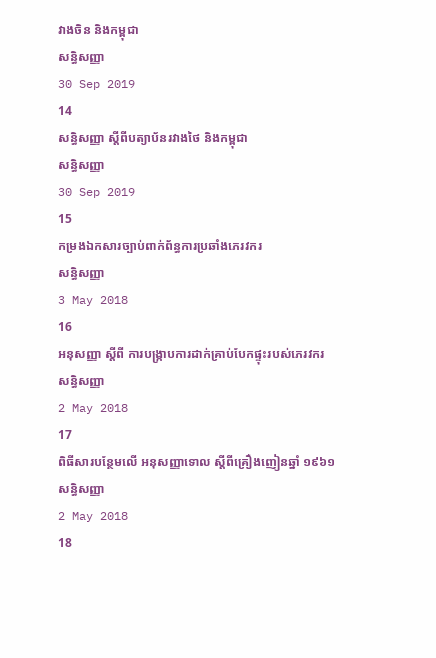វាងចិន និងកម្ពុជា
សន្ធិសញ្ញា
30 Sep 2019
14
សន្ធិសញ្ញា ស្តីពីបត្យាប័នរវាងថៃ និងកម្ពុជា
សន្ធិសញ្ញា
30 Sep 2019
15
កម្រងឯកសារច្បាប់ពាក់ព័ន្ធការប្រឆាំងភេរវករ
សន្ធិសញ្ញា
3 May 2018
16
អនុសញ្ញា ស្តីពី ការបង្រ្កាបការដាក់គ្រាប់បែកផ្ទុះរបស់ភេរវករ
សន្ធិសញ្ញា
2 May 2018
17
ពិធីសារបន្ថែមលើ អនុសញ្ញាទោល ស្តីពីគ្រឿងញៀនឆ្នាំ ១៩៦១
សន្ធិសញ្ញា
2 May 2018
18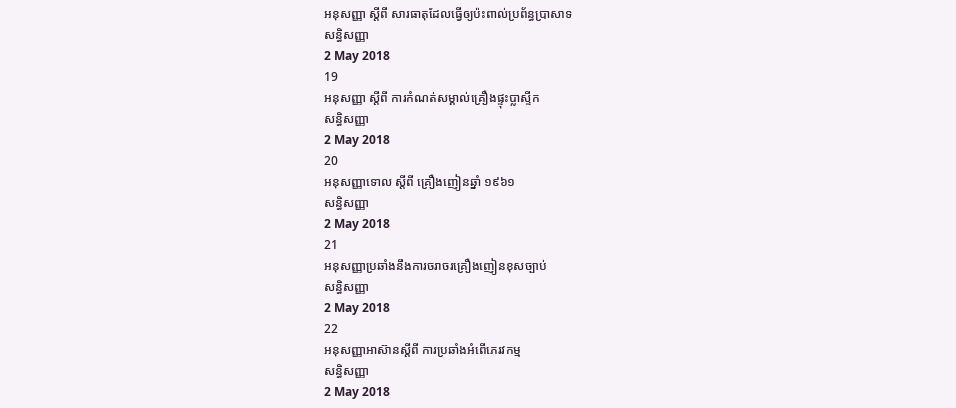អនុសញ្ញា ស្តីពី សារធាតុដែលធ្វើឲ្យប៉ះពាល់ប្រព័ន្ធប្រាសាទ
សន្ធិសញ្ញា
2 May 2018
19
អនុសញ្ញា ស្តីពី ការកំណត់សម្គាល់គ្រឿងផ្ទុះប្លាស្ទីក
សន្ធិសញ្ញា
2 May 2018
20
អនុសញ្ញាទោល ស្តីពី គ្រឿងញៀនឆ្នាំ ១៩៦១
សន្ធិសញ្ញា
2 May 2018
21
អនុសញ្ញាប្រឆាំងនឹងការចរាចរគ្រឿងញៀនខុសច្បាប់
សន្ធិសញ្ញា
2 May 2018
22
អនុសញ្ញាអាស៊ានស្តីពី ការប្រឆាំងអំពើភេរវកម្ម
សន្ធិសញ្ញា
2 May 2018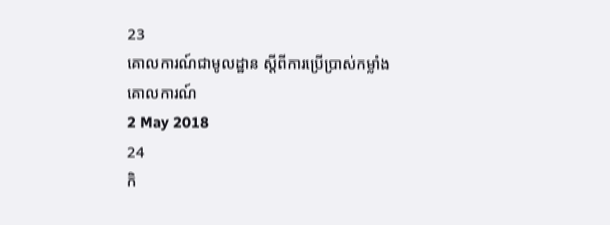23
គោលការណ៍ជាមូលដ្ឋាន ស្តីពីការប្រើប្រាស់កម្លាំង
គោលការណ៍
2 May 2018
24
កិ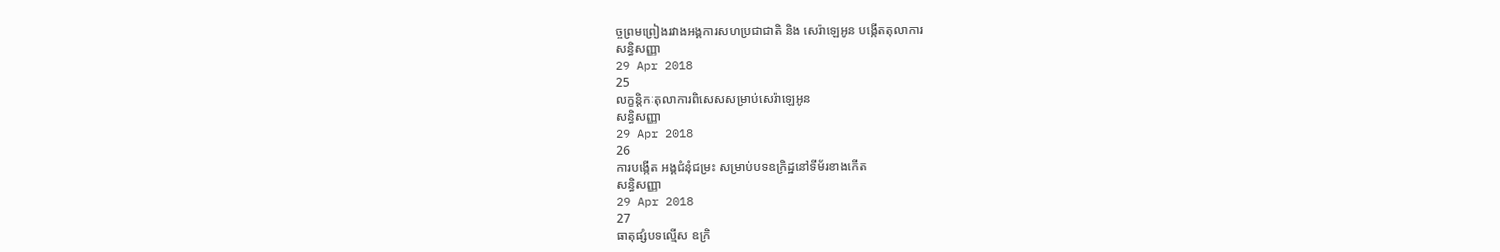ច្ចព្រមព្រៀងរវាងអង្គការសហប្រជាជាតិ និង សេរ៉ាឡេអូន បង្កើតតុលាការ
សន្ធិសញ្ញា
29 Apr 2018
25
លក្ខន្តិកៈតុលាការពិសេសសម្រាប់សេរ៉ាឡេអូន
សន្ធិសញ្ញា
29 Apr 2018
26
ការបង្កើត អង្គជំនុំជម្រះ សម្រាប់បទឧក្រិដ្ឋនៅទីម័រខាងកើត
សន្ធិសញ្ញា
29 Apr 2018
27
ធាតុផ្សំបទល្មើស ឧក្រិ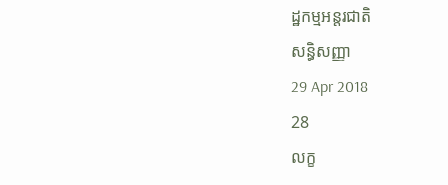ដ្ឋកម្មអន្តរជាតិ
សន្ធិសញ្ញា
29 Apr 2018
28
លក្ខ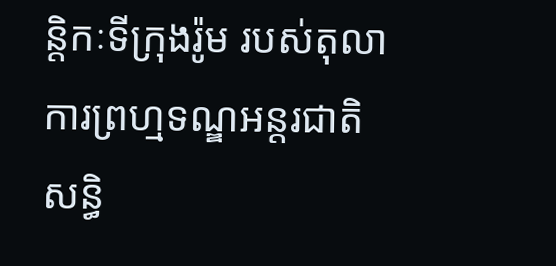ន្តិកៈទីក្រុងរ៉ូម របស់តុលាការព្រហ្មទណ្ឌអន្តរជាតិ
សន្ធិ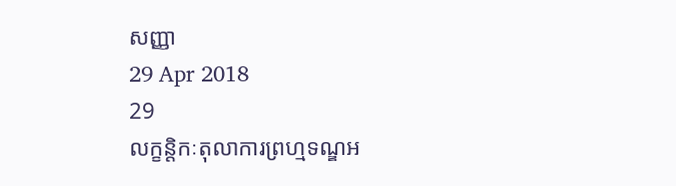សញ្ញា
29 Apr 2018
29
លក្ខន្តិកៈតុលាការព្រហ្មទណ្ឌអ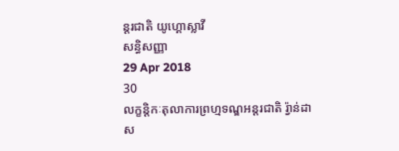ន្តរជាតិ យូហ្គោស្លាវី
សន្ធិសញ្ញា
29 Apr 2018
30
លក្ខន្តិកៈតុលាការព្រហ្មទណ្ឌអន្តរជាតិ រ្វ៉ាន់ដា
ស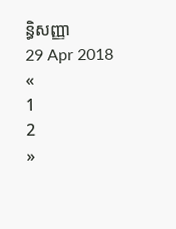ន្ធិសញ្ញា
29 Apr 2018
«
1
2
»